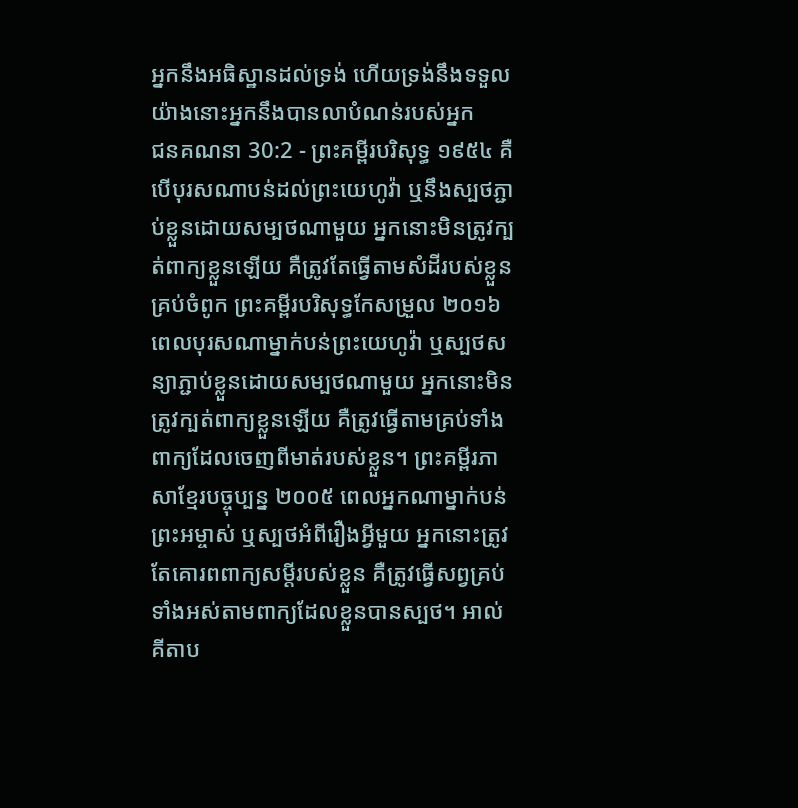អ្នកនឹងអធិស្ឋានដល់ទ្រង់ ហើយទ្រង់នឹងទទួល យ៉ាងនោះអ្នកនឹងបានលាបំណន់របស់អ្នក
ជនគណនា 30:2 - ព្រះគម្ពីរបរិសុទ្ធ ១៩៥៤ គឺបើបុរសណាបន់ដល់ព្រះយេហូវ៉ា ឬនឹងស្បថភ្ជាប់ខ្លួនដោយសម្បថណាមួយ អ្នកនោះមិនត្រូវក្បត់ពាក្យខ្លួនឡើយ គឺត្រូវតែធ្វើតាមសំដីរបស់ខ្លួនគ្រប់ចំពូក ព្រះគម្ពីរបរិសុទ្ធកែសម្រួល ២០១៦ ពេលបុរសណាម្នាក់បន់ព្រះយេហូវ៉ា ឬស្បថសន្យាភ្ជាប់ខ្លួនដោយសម្បថណាមួយ អ្នកនោះមិនត្រូវក្បត់ពាក្យខ្លួនឡើយ គឺត្រូវធ្វើតាមគ្រប់ទាំងពាក្យដែលចេញពីមាត់របស់ខ្លួន។ ព្រះគម្ពីរភាសាខ្មែរបច្ចុប្បន្ន ២០០៥ ពេលអ្នកណាម្នាក់បន់ព្រះអម្ចាស់ ឬស្បថអំពីរឿងអ្វីមួយ អ្នកនោះត្រូវតែគោរពពាក្យសម្ដីរបស់ខ្លួន គឺត្រូវធ្វើសព្វគ្រប់ទាំងអស់តាមពាក្យដែលខ្លួនបានស្បថ។ អាល់គីតាប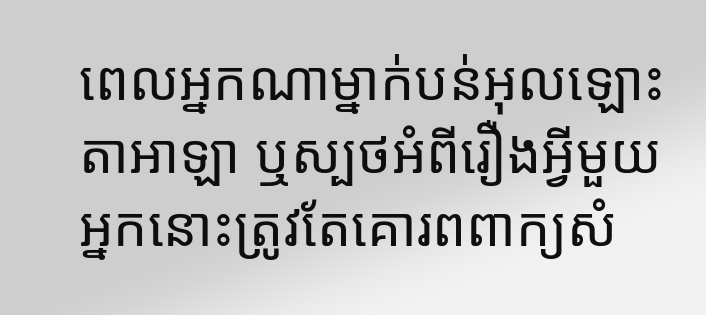ពេលអ្នកណាម្នាក់បន់អុលឡោះតាអាឡា ឬស្បថអំពីរឿងអ្វីមួយ អ្នកនោះត្រូវតែគោរពពាក្យសំ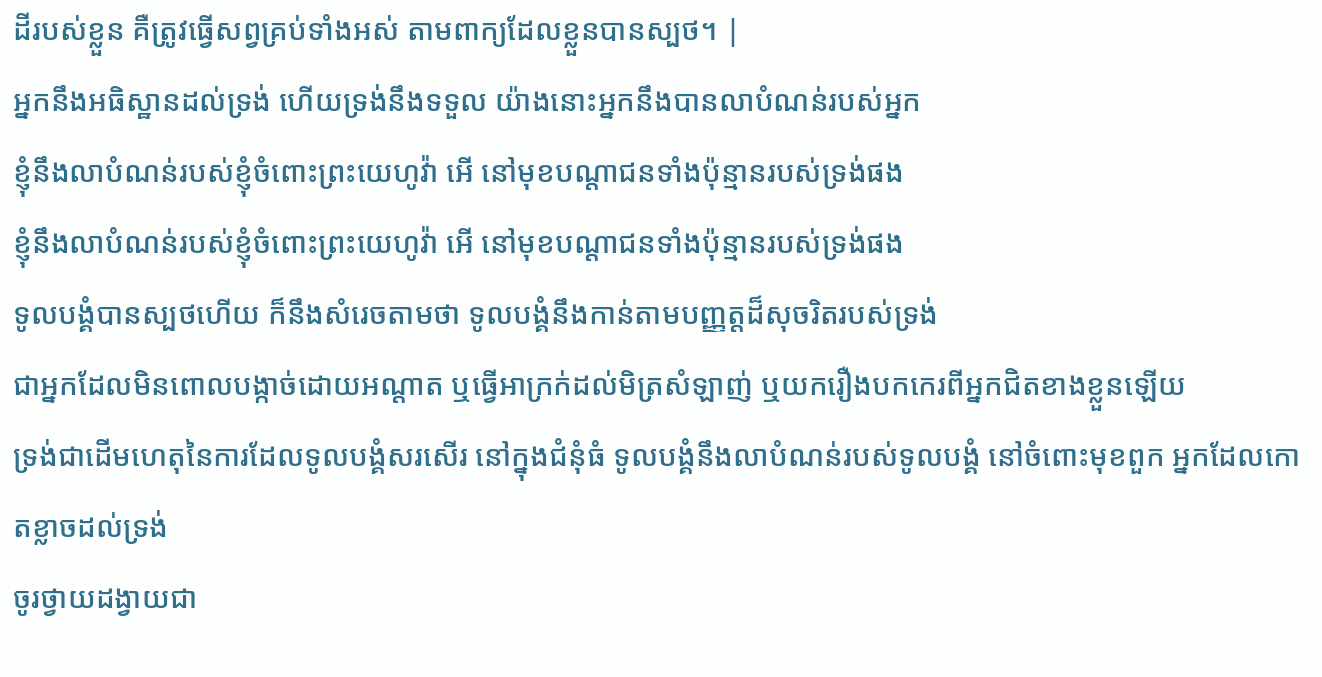ដីរបស់ខ្លួន គឺត្រូវធ្វើសព្វគ្រប់ទាំងអស់ តាមពាក្យដែលខ្លួនបានស្បថ។ |
អ្នកនឹងអធិស្ឋានដល់ទ្រង់ ហើយទ្រង់នឹងទទួល យ៉ាងនោះអ្នកនឹងបានលាបំណន់របស់អ្នក
ខ្ញុំនឹងលាបំណន់របស់ខ្ញុំចំពោះព្រះយេហូវ៉ា អើ នៅមុខបណ្តាជនទាំងប៉ុន្មានរបស់ទ្រង់ផង
ខ្ញុំនឹងលាបំណន់របស់ខ្ញុំចំពោះព្រះយេហូវ៉ា អើ នៅមុខបណ្តាជនទាំងប៉ុន្មានរបស់ទ្រង់ផង
ទូលបង្គំបានស្បថហើយ ក៏នឹងសំរេចតាមថា ទូលបង្គំនឹងកាន់តាមបញ្ញត្តដ៏សុចរិតរបស់ទ្រង់
ជាអ្នកដែលមិនពោលបង្កាច់ដោយអណ្តាត ឬធ្វើអាក្រក់ដល់មិត្រសំឡាញ់ ឬយករឿងបកកេរពីអ្នកជិតខាងខ្លួនឡើយ
ទ្រង់ជាដើមហេតុនៃការដែលទូលបង្គំសរសើរ នៅក្នុងជំនុំធំ ទូលបង្គំនឹងលាបំណន់របស់ទូលបង្គំ នៅចំពោះមុខពួក អ្នកដែលកោតខ្លាចដល់ទ្រង់
ចូរថ្វាយដង្វាយជា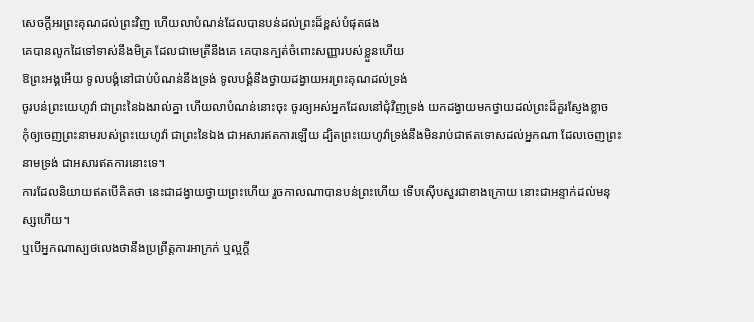សេចក្ដីអរព្រះគុណដល់ព្រះវិញ ហើយលាបំណន់ដែលបានបន់ដល់ព្រះដ៏ខ្ពស់បំផុតផង
គេបានលូកដៃទៅទាស់នឹងមិត្រ ដែលជាមេត្រីនឹងគេ គេបានក្បត់ចំពោះសញ្ញារបស់ខ្លួនហើយ
ឱព្រះអង្គអើយ ទូលបង្គំនៅជាប់បំណន់នឹងទ្រង់ ទូលបង្គំនឹងថ្វាយដង្វាយអរព្រះគុណដល់ទ្រង់
ចូរបន់ព្រះយេហូវ៉ា ជាព្រះនៃឯងរាល់គ្នា ហើយលាបំណន់នោះចុះ ចូរឲ្យអស់អ្នកដែលនៅជុំវិញទ្រង់ យកដង្វាយមកថ្វាយដល់ព្រះដ៏គួរស្ញែងខ្លាច
កុំឲ្យចេញព្រះនាមរបស់ព្រះយេហូវ៉ា ជាព្រះនៃឯង ជាអសារឥតការឡើយ ដ្បិតព្រះយេហូវ៉ាទ្រង់នឹងមិនរាប់ជាឥតទោសដល់អ្នកណា ដែលចេញព្រះនាមទ្រង់ ជាអសារឥតការនោះទេ។
ការដែលនិយាយឥតបើគិតថា នេះជាដង្វាយថ្វាយព្រះហើយ រួចកាលណាបានបន់ព្រះហើយ ទើបស៊ើបសួរជាខាងក្រោយ នោះជាអន្ទាក់ដល់មនុស្សហើយ។
ឬបើអ្នកណាស្បថលេងថានឹងប្រព្រឹត្តការអាក្រក់ ឬល្អក្តី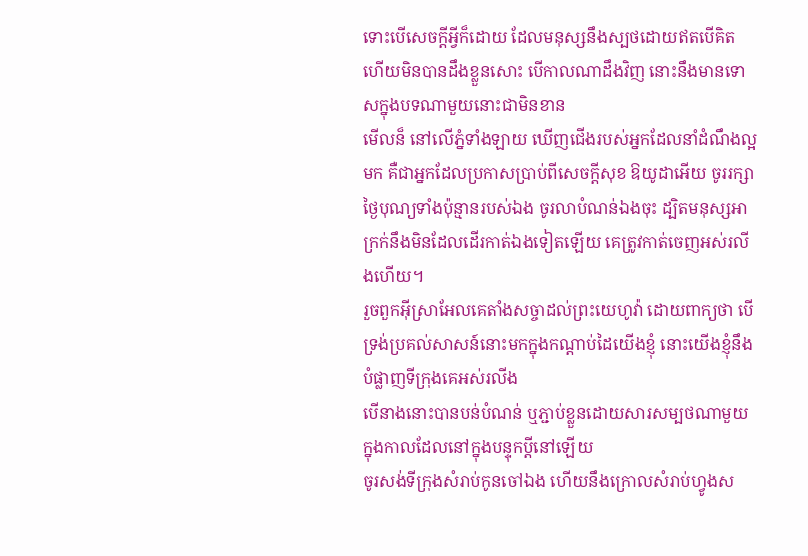ទោះបើសេចក្ដីអ្វីក៏ដោយ ដែលមនុស្សនឹងស្បថដោយឥតបើគិត ហើយមិនបានដឹងខ្លួនសោះ បើកាលណាដឹងវិញ នោះនឹងមានទោសក្នុងបទណាមួយនោះជាមិនខាន
មើលន៏ នៅលើភ្នំទាំងឡាយ ឃើញជើងរបស់អ្នកដែលនាំដំណឹងល្អមក គឺជាអ្នកដែលប្រកាសប្រាប់ពីសេចក្ដីសុខ ឱយូដាអើយ ចូររក្សាថ្ងៃបុណ្យទាំងប៉ុន្មានរបស់ឯង ចូរលាបំណន់ឯងចុះ ដ្បិតមនុស្សអាក្រក់នឹងមិនដែលដើរកាត់ឯងទៀតឡើយ គេត្រូវកាត់ចេញអស់រលីងហើយ។
រួចពួកអ៊ីស្រាអែលគេតាំងសច្ចាដល់ព្រះយេហូវ៉ា ដោយពាក្យថា បើទ្រង់ប្រគល់សាសន៍នោះមកក្នុងកណ្តាប់ដៃយើងខ្ញុំ នោះយើងខ្ញុំនឹងបំផ្លាញទីក្រុងគេអស់រលីង
បើនាងនោះបានបន់បំណន់ ឬភ្ជាប់ខ្លួនដោយសារសម្បថណាមួយ ក្នុងកាលដែលនៅក្នុងបន្ទុកប្ដីនៅឡើយ
ចូរសង់ទីក្រុងសំរាប់កូនចៅឯង ហើយនឹងក្រោលសំរាប់ហ្វូងស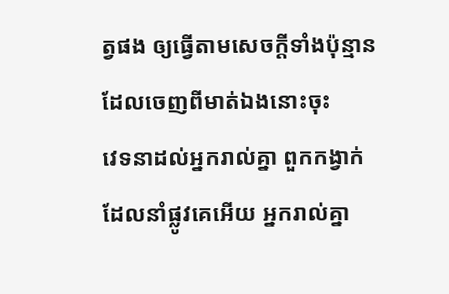ត្វផង ឲ្យធ្វើតាមសេចក្ដីទាំងប៉ុន្មានដែលចេញពីមាត់ឯងនោះចុះ
វេទនាដល់អ្នករាល់គ្នា ពួកកង្វាក់ដែលនាំផ្លូវគេអើយ អ្នករាល់គ្នា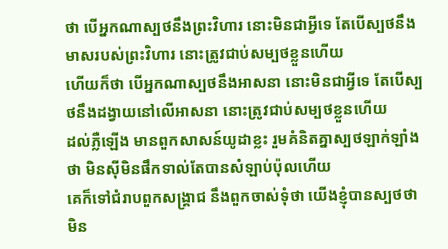ថា បើអ្នកណាស្បថនឹងព្រះវិហារ នោះមិនជាអ្វីទេ តែបើស្បថនឹងមាសរបស់ព្រះវិហារ នោះត្រូវជាប់សម្បថខ្លួនហើយ
ហើយក៏ថា បើអ្នកណាស្បថនឹងអាសនា នោះមិនជាអ្វីទេ តែបើស្បថនឹងដង្វាយនៅលើអាសនា នោះត្រូវជាប់សម្បថខ្លួនហើយ
ដល់ភ្លឺឡើង មានពួកសាសន៍យូដាខ្លះ រួមគំនិតគ្នាស្បថឡាក់ឡាំងថា មិនស៊ីមិនផឹកទាល់តែបានសំឡាប់ប៉ុលហើយ
គេក៏ទៅជំរាបពួកសង្គ្រាជ នឹងពួកចាស់ទុំថា យើងខ្ញុំបានស្បថថា មិន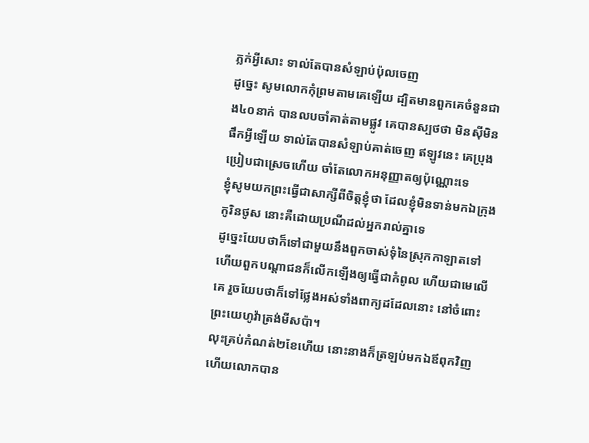ភ្លក់អ្វីសោះ ទាល់តែបានសំឡាប់ប៉ុលចេញ
ដូច្នេះ សូមលោកកុំព្រមតាមគេឡើយ ដ្បិតមានពួកគេចំនួនជាង៤០នាក់ បានលបចាំគាត់តាមផ្លូវ គេបានស្បថថា មិនស៊ីមិនផឹកអ្វីឡើយ ទាល់តែបានសំឡាប់គាត់ចេញ ឥឡូវនេះ គេប្រុងប្រៀបជាស្រេចហើយ ចាំតែលោកអនុញ្ញាតឲ្យប៉ុណ្ណោះទេ
ខ្ញុំសូមយកព្រះធ្វើជាសាក្សីពីចិត្តខ្ញុំថា ដែលខ្ញុំមិនទាន់មកឯក្រុងកូរិនថូស នោះគឺដោយប្រណីដល់អ្នករាល់គ្នាទេ
ដូច្នេះយែបថាក៏ទៅជាមួយនឹងពួកចាស់ទុំនៃស្រុកកាឡាតទៅ ហើយពួកបណ្តាជនក៏លើកឡើងឲ្យធ្វើជាកំពូល ហើយជាមេលើគេ រួចយែបថាក៏ទៅថ្លែងអស់ទាំងពាក្យដដែលនោះ នៅចំពោះព្រះយេហូវ៉ាត្រង់មីសប៉ា។
លុះគ្រប់កំណត់២ខែហើយ នោះនាងក៏ត្រឡប់មកឯឪពុកវិញ ហើយលោកបាន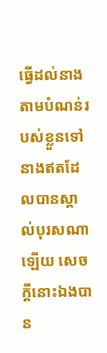ធ្វើដល់នាង តាមបំណន់របស់ខ្លួនទៅ នាងឥតដែលបានស្គាល់បុរសណាឡើយ សេចក្ដីនោះឯងបាន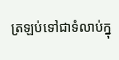ត្រឡប់ទៅជាទំលាប់ក្នុ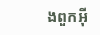ងពួកអ៊ី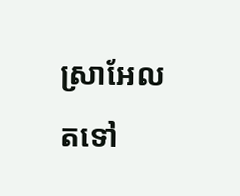ស្រាអែលតទៅ